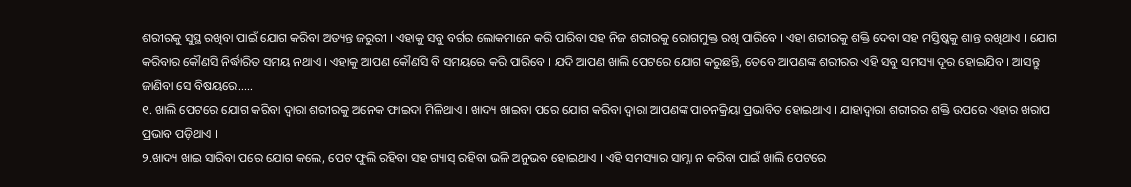ଶରୀରକୁ ସୁସ୍ଥ ରଖିବା ପାଇଁ ଯୋଗ କରିବା ଅତ୍ୟନ୍ତ ଜରୁରୀ । ଏହାକୁ ସବୁ ବର୍ଗର ଲୋକମାନେ କରି ପାରିବା ସହ ନିଜ ଶରୀରକୁ ରୋଗମୁକ୍ତ ରଖି ପାରିବେ । ଏହା ଶରୀରକୁ ଶକ୍ତି ଦେବା ସହ ମସ୍ତିଷ୍କକୁ ଶାନ୍ତ ରଖିଥାଏ । ଯୋଗ କରିବାର କୌଣସି ନିର୍ଦ୍ଧାରିତ ସମୟ ନଥାଏ । ଏହାକୁ ଆପଣ କୌଣସି ବି ସମୟରେ କରି ପାରିବେ । ଯଦି ଆପଣ ଖାଲି ପେଟରେ ଯୋଗ କରୁଛନ୍ତି, ତେବେ ଆପଣଙ୍କ ଶରୀରର ଏହି ସବୁ ସମସ୍ୟା ଦୂର ହୋଇଯିବ । ଆସନ୍ତୁ ଜାଣିବା ସେ ବିଷୟରେ.....
୧. ଖାଲି ପେଟରେ ଯୋଗ କରିବା ଦ୍ୱାରା ଶରୀରକୁ ଅନେକ ଫାଇଦା ମିଳିଥାଏ । ଖାଦ୍ୟ ଖାଇବା ପରେ ଯୋଗ କରିବା ଦ୍ୱାରା ଆପଣଙ୍କ ପାଚନକ୍ରିୟା ପ୍ରଭାବିତ ହୋଇଥାଏ । ଯାହାଦ୍ୱାରା ଶରୀରର ଶକ୍ତି ଉପରେ ଏହାର ଖରାପ ପ୍ରଭାବ ପଡ଼ିଥାଏ ।
୨.ଖାଦ୍ୟ ଖାଇ ସାରିବା ପରେ ଯୋଗ କଲେ, ପେଟ ଫୁଲି ରହିବା ସହ ଗ୍ୟାସ୍ ରହିବା ଭଳି ଅନୁଭବ ହୋଇଥାଏ । ଏହି ସମସ୍ୟାର ସାମ୍ନା ନ କରିବା ପାଇଁ ଖାଲି ପେଟରେ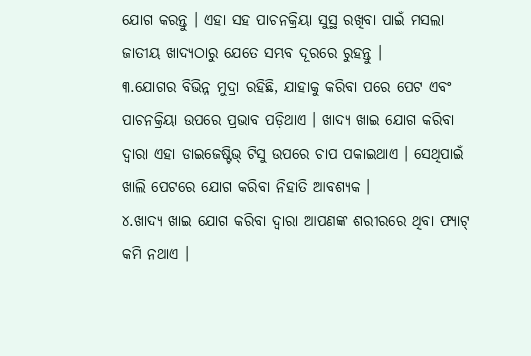ଯୋଗ କରନ୍ତୁ । ଏହା ସହ ପାଚନକ୍ରିୟା ସୁସ୍ଥ ରଖିବା ପାଇଁ ମସଲା ଜାତୀୟ ଖାଦ୍ୟଠାରୁ ଯେତେ ସମ୍ଭବ ଦୂରରେ ରୁହନ୍ତୁ ।
୩.ଯୋଗର ବିଭିନ୍ନ ମୁଦ୍ରା ରହିଛି, ଯାହାକୁ କରିବା ପରେ ପେଟ ଏବଂ ପାଚନକ୍ରିୟା ଉପରେ ପ୍ରଭାବ ପଡ଼ିଥାଏ । ଖାଦ୍ୟ ଖାଇ ଯୋଗ କରିବା ଦ୍ୱାରା ଏହା ଡାଇଜେଷ୍ଟିଭ୍ ଟିସୁ ଉପରେ ଚାପ ପକାଇଥାଏ । ସେଥିପାଇଁ ଖାଲି ପେଟରେ ଯୋଗ କରିବା ନିହାତି ଆବଶ୍ୟକ ।
୪.ଖାଦ୍ୟ ଖାଇ ଯୋଗ କରିବା ଦ୍ୱାରା ଆପଣଙ୍କ ଶରୀରରେ ଥିବା ଫ୍ୟାଟ୍ କମି ନଥାଏ ।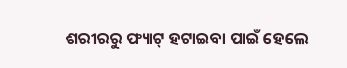ଶରୀରରୁ ଫ୍ୟାଟ୍ ହଟାଇବା ପାଇଁ ହେଲେ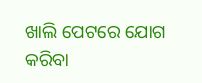ଖାଲି ପେଟରେ ଯୋଗ କରିବା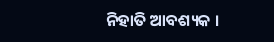ନିହାତି ଆବଶ୍ୟକ ।